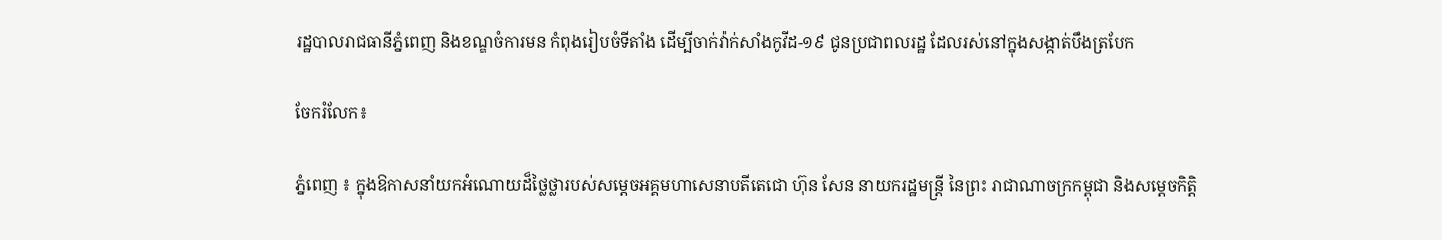រដ្ឋបាលរាជធានីភ្នំពេញ និងខណ្ឌចំការមន កំពុងរៀបចំទីតាំង ដើម្បីចាក់វ៉ាក់សាំងកូវីដ-១៩ ជូនប្រជាពលរដ្ឋ ដែលរស់នៅក្នុងសង្កាត់បឹងត្របែក

ចែករំលែក៖

ភ្នំពេញ ៖ ក្នុងឱកាសនាំយកអំណោយដ៏ថ្លៃថ្លារបស់សម្តេចអគ្គមហាសេនាបតីតេជោ ហ៊ុន សែន នាយករដ្ឋមន្ត្រី នៃព្រះ រាជាណាចក្រកម្ពុជា និងសម្តេចកិត្តិ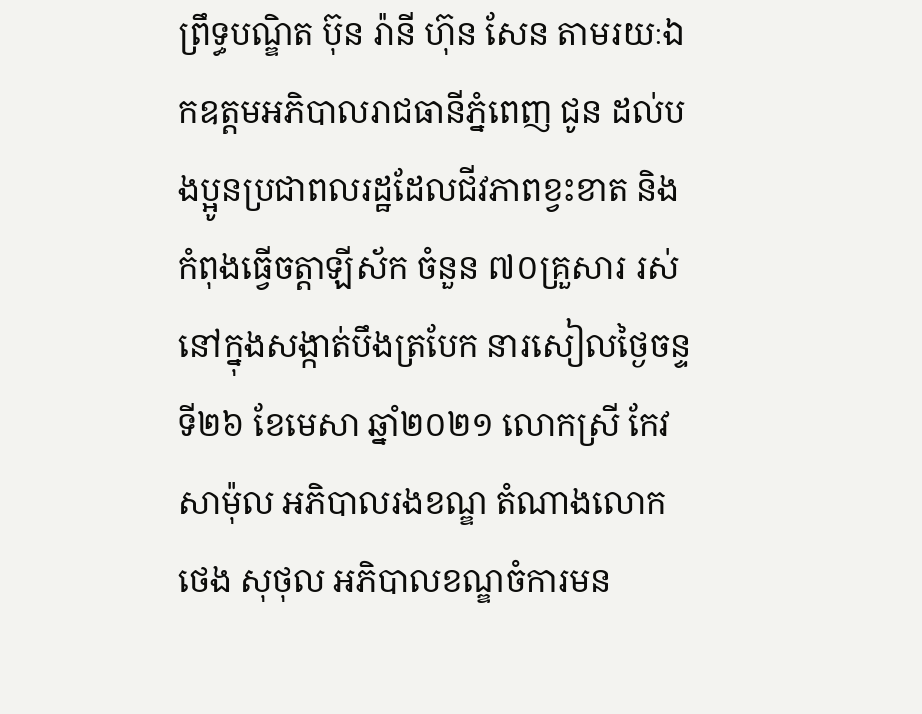ព្រឹទ្ធបណ្ឌិត ប៊ុន រ៉ានី ហ៊ុន សែន តាមរយៈឯកឧត្តមអភិបាលរាជធានីភ្នំពេញ ជូន ដល់បងប្អូនប្រជាពលរដ្ឋដែលជីវភាពខ្វះខាត និងកំពុងធ្វើចត្តាឡីស័ក ចំនួន ៧០គ្រួសារ រស់នៅក្នុងសង្កាត់បឹងត្របែក នារសៀលថ្ងៃចន្ទ ទី២៦ ខែមេសា ឆ្នាំ២០២១ លោកស្រី កែវ សាម៉ុល អភិបាលរងខណ្ឌ តំណាងលោក ថេង សុថុល អភិបាលខណ្ឌចំការមន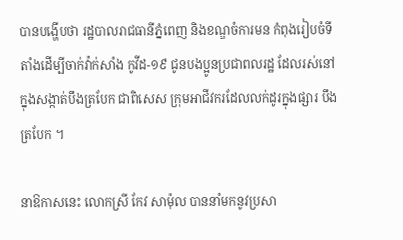បានបង្ហើបថា រដ្ឋបាលរាជធានីភ្នំពេញ និងខណ្ឌចំការមន កំពុងរៀបចំទីតាំងដើម្បីចាក់វ៉ាក់សាំង កូវីដ-១៩ ជូនបងប្អូនប្រជាពលរដ្ឋ ដែលរស់នៅក្នុងសង្កាត់បឹងត្របែក ជាពិសេស ក្រុមអាជីវករដែលលក់ដូរក្នុងផ្សារ បឹងត្របែក ។

នាឱកាសនេះ លោកស្រី កែវ សាម៉ុល បាននាំមកនូវប្រសា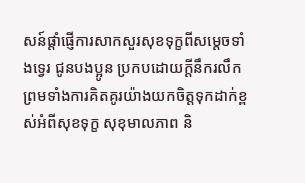សន៍ផ្តាំផ្ញើការសាកសួរសុខទុក្ខពីសម្តេចទាំងទ្វេរ ជូនបងប្អូន ប្រកបដោយក្តីនឹករលឹក ព្រមទាំងការគិតគូរយ៉ាងយកចិត្តទុកដាក់ខ្ពស់អំពីសុខទុក្ខ សុខុមាលភាព និ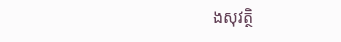ងសុវត្ថិ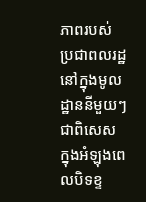ភាពរបស់ ប្រជាពលរដ្ឋនៅក្នុងមូលដ្ឋាននីមួយៗ ជាពិសេស ក្នុងអំឡុងពេលបិទខ្ទ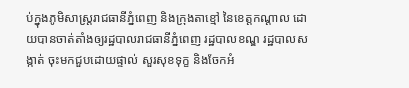ប់ក្នុងភូមិសាស្រ្តរាជធានីភ្នំពេញ និងក្រុងតាខ្មៅ នៃខេត្តកណ្តាល ដោយបានចាត់តាំងឲ្យរដ្ឋបាលរាជធានីភ្នំពេញ រដ្ឋបាលខណ្ឌ រដ្ឋបាលសង្កាត់ ចុះមកជួបដោយផ្ទាល់ សួរសុខទុក្ខ និងចែកអំ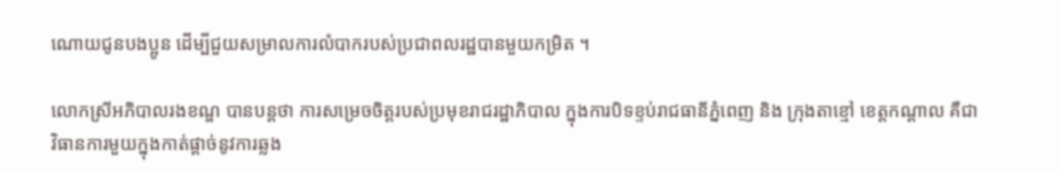ណោយជូនបងប្អូន ដើម្បីជួយសម្រាលការលំបាករបស់ប្រជាពលរដ្ឋបានមួយកម្រិត ។

លោកស្រីអភិបាលរងខណ្ឌ បានបន្តថា ការសម្រេចចិត្តរបស់ប្រមុខរាជរដ្ឋាភិបាល ក្នុងការបិទខ្ទប់រាជធានីភ្នំពេញ និង ក្រុងតាខ្មៅ ខេត្តកណ្តាល គឺជាវិធានការមួយក្នុងកាត់ផ្តាច់នូវការឆ្លង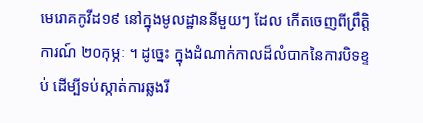មេរោគកូវីដ១៩ នៅក្នុងមូលដ្ឋាននីមួយៗ ដែល កើតចេញពីព្រឹត្តិការណ៍ ២០កុម្ភៈ ។ ដូច្នេះ ក្នុងដំណាក់កាលដ៏លំបាកនៃការបិទខ្ទប់ ដើម្បីទប់ស្កាត់ការឆ្លងរី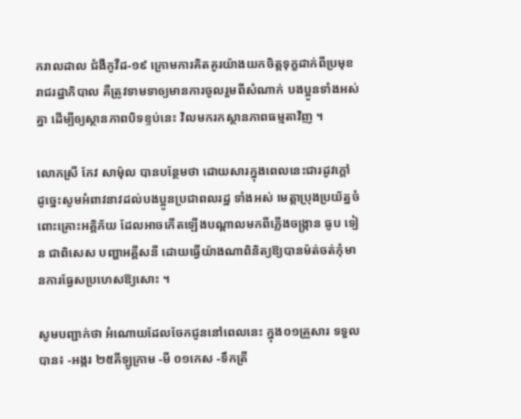ករាលដាល ជំងឺកូវីដ-១៩ ក្រោមការគិតគូរយ៉ាងយកចិត្តទុក្ខដាក់ពីប្រមុខរាជរដ្ឋាភិបាល គឺត្រូវទាមទាឲ្យមានការចូលរួមពីសំណាក់ បងប្អូនទាំងអស់គ្នា ដើម្បីឲ្យស្ថានភាពបិទខ្ទប់នេះ វិលមករកស្ថានភាពធម្មតាវិញ ។

លោកស្រី កែវ សាម៉ុល បានបន្ថែមថា ដោយសារក្នុងពេលនេះជារដូវក្ដៅ ដូច្នេះសូមអំពាវនាវដល់បងប្អូនប្រជាពលរដ្ឋ ទាំងអស់ មេត្តាប្រុងប្រយ័ត្នចំពោះគ្រោះអគ្គិភ័យ ដែលអាចកើតឡើងបណ្ដាលមកពីភ្លើងចង្ក្រាន ធូប ទៀន ជាពិសេស បញ្ហាអគ្គីសនី ដោយធ្វើយ៉ាងណាពិនិត្យឱ្យបានម៉ត់ចត់កុំមានការធ្វែសប្រហេសឱ្យសោះ ។

សូមបញ្ជាក់ថា អំណោយដែលចែកជូននៅពេលនេះ ក្នុង០១គ្រួសារ ទទួលបាន៖ -អង្ករ ២៥គីឡូក្រាម -មី ០១កេស -ទឹកត្រី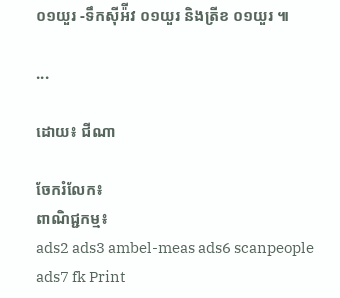០១យួរ -ទឹកស៊ីអ៉ីវ ០១យួរ និងត្រីខ ០១យួរ ៕

...

ដោយ៖ ជីណា

ចែករំលែក៖
ពាណិជ្ជកម្ម៖
ads2 ads3 ambel-meas ads6 scanpeople ads7 fk Print